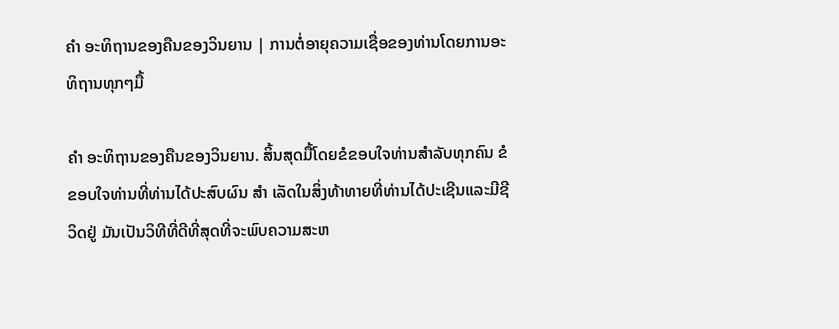ຄຳ ອະທິຖານຂອງຄືນຂອງວິນຍານ | ການຕໍ່ອາຍຸຄວາມເຊື່ອຂອງທ່ານໂດຍການອະທິຖານທຸກໆມື້

ຄຳ ອະທິຖານຂອງຄືນຂອງວິນຍານ. ສິ້ນສຸດມື້ໂດຍຂໍຂອບໃຈທ່ານສໍາລັບທຸກຄົນ ຂໍຂອບໃຈທ່ານທີ່ທ່ານໄດ້ປະສົບຜົນ ສຳ ເລັດໃນສິ່ງທ້າທາຍທີ່ທ່ານໄດ້ປະເຊີນແລະມີຊີວິດຢູ່ ມັນເປັນວິທີທີ່ດີທີ່ສຸດທີ່ຈະພົບຄວາມສະຫ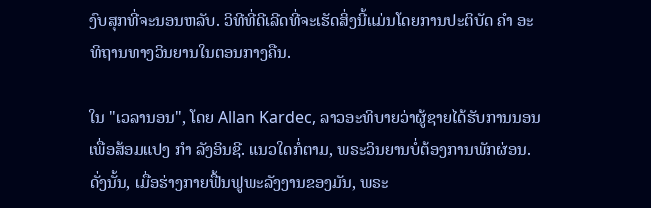ງົບສຸກທີ່ຈະນອນຫລັບ. ວິທີທີ່ດີເລີດທີ່ຈະເຮັດສິ່ງນີ້ແມ່ນໂດຍການປະຕິບັດ ຄຳ ອະທິຖານທາງວິນຍານໃນຕອນກາງຄືນ.

ໃນ "ເວລານອນ", ໂດຍ Allan Kardec, ລາວອະທິບາຍວ່າຜູ້ຊາຍໄດ້ຮັບການນອນເພື່ອສ້ອມແປງ ກຳ ລັງອິນຊີ. ແນວໃດກໍ່ຕາມ, ພຣະວິນຍານບໍ່ຕ້ອງການພັກຜ່ອນ. ດັ່ງນັ້ນ, ເມື່ອຮ່າງກາຍຟື້ນຟູພະລັງງານຂອງມັນ, ພຣະ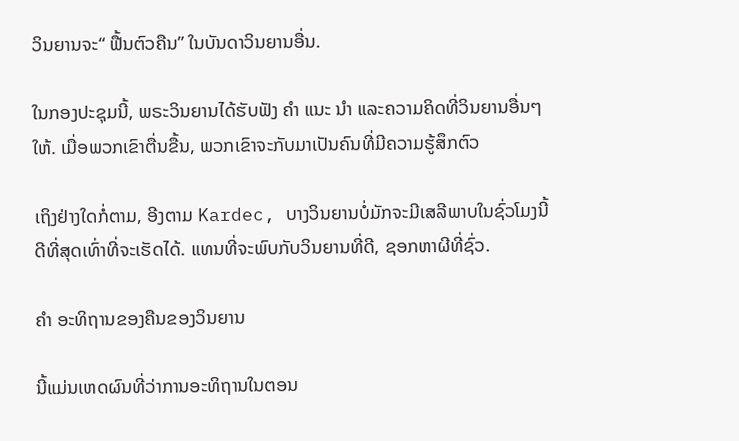ວິນຍານຈະ“ ຟື້ນຕົວຄືນ” ໃນບັນດາວິນຍານອື່ນ.

ໃນກອງປະຊຸມນີ້, ພຣະວິນຍານໄດ້ຮັບຟັງ ຄຳ ແນະ ນຳ ແລະຄວາມຄິດທີ່ວິນຍານອື່ນໆໃຫ້. ເມື່ອພວກເຂົາຕື່ນຂື້ນ, ພວກເຂົາຈະກັບມາເປັນຄົນທີ່ມີຄວາມຮູ້ສຶກຕົວ

ເຖິງຢ່າງໃດກໍ່ຕາມ, ອີງຕາມ Kardec, ບາງວິນຍານບໍ່ມັກຈະມີເສລີພາບໃນຊົ່ວໂມງນີ້ດີທີ່ສຸດເທົ່າທີ່ຈະເຮັດໄດ້. ແທນທີ່ຈະພົບກັບວິນຍານທີ່ດີ, ຊອກຫາຜີທີ່ຊົ່ວ.

ຄຳ ອະທິຖານຂອງຄືນຂອງວິນຍານ

ນີ້ແມ່ນເຫດຜົນທີ່ວ່າການອະທິຖານໃນຕອນ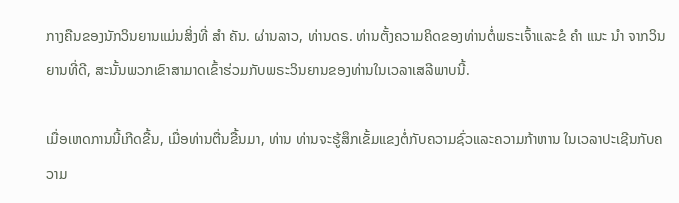ກາງຄືນຂອງນັກວິນຍານແມ່ນສິ່ງທີ່ ສຳ ຄັນ. ຜ່ານລາວ, ທ່ານດຣ. ທ່ານຕັ້ງຄວາມຄິດຂອງທ່ານຕໍ່ພຣະເຈົ້າແລະຂໍ ຄຳ ແນະ ນຳ ຈາກວິນຍານທີ່ດີ, ສະນັ້ນພວກເຂົາສາມາດເຂົ້າຮ່ວມກັບພຣະວິນຍານຂອງທ່ານໃນເວລາເສລີພາບນີ້.

ເມື່ອເຫດການນີ້ເກີດຂື້ນ, ເມື່ອທ່ານຕື່ນຂື້ນມາ, ທ່ານ ທ່ານຈະຮູ້ສຶກເຂັ້ມແຂງຕໍ່ກັບຄວາມຊົ່ວແລະຄວາມກ້າຫານ ໃນເວລາປະເຊີນກັບຄວາມ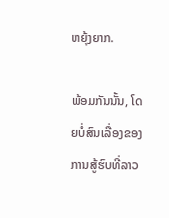ຫຍຸ້ງຍາກ.

ພ້ອມກັນນັ້ນ, ໂດຍບໍ່ສົນເລື່ອງຂອງການສູ້ຮົບທີ່ລາວ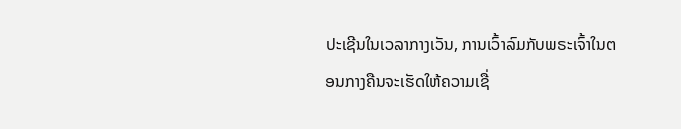ປະເຊີນໃນເວລາກາງເວັນ, ການເວົ້າລົມກັບພຣະເຈົ້າໃນຕອນກາງຄືນຈະເຮັດໃຫ້ຄວາມເຊື່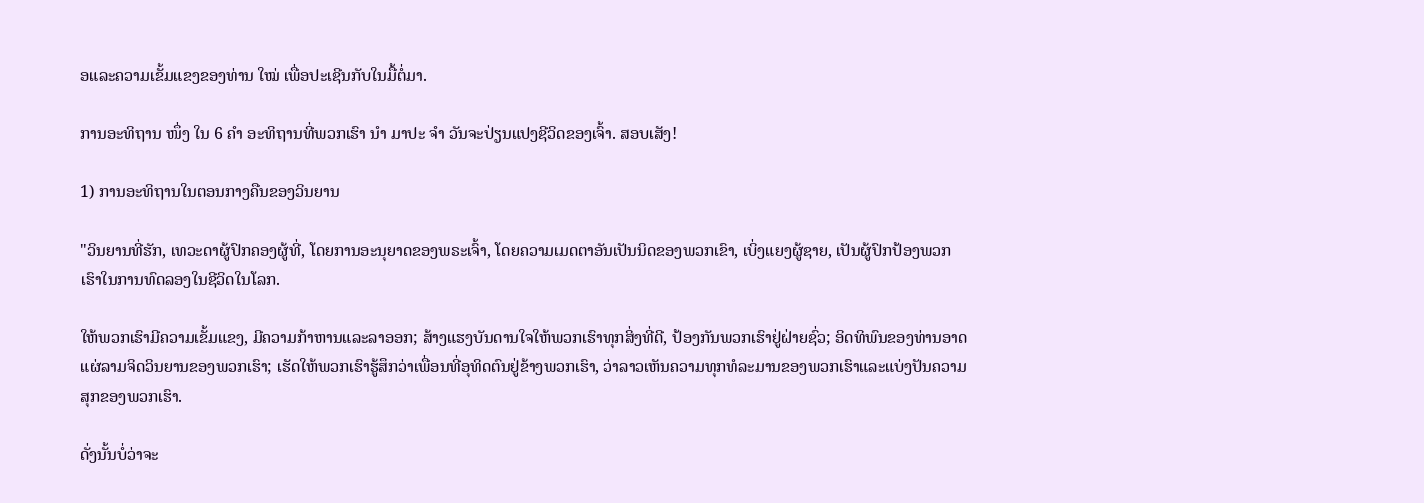ອແລະຄວາມເຂັ້ມແຂງຂອງທ່ານ ໃໝ່ ເພື່ອປະເຊີນກັບໃນມື້ຕໍ່ມາ.

ການອະທິຖານ ໜຶ່ງ ໃນ 6 ຄຳ ອະທິຖານທີ່ພວກເຮົາ ນຳ ມາປະ ຈຳ ວັນຈະປ່ຽນແປງຊີວິດຂອງເຈົ້າ. ສອບເສັງ!

1) ການອະທິຖານໃນຕອນກາງຄືນຂອງວິນຍານ

"ວິນຍານທີ່ຮັກ, ເທວະດາຜູ້ປົກຄອງຜູ້ທີ່, ໂດຍການອະນຸຍາດຂອງພຣະເຈົ້າ, ໂດຍຄວາມເມດຕາອັນເປັນນິດຂອງພວກເຂົາ, ເບິ່ງແຍງຜູ້ຊາຍ, ເປັນຜູ້ປົກປ້ອງພວກເຮົາໃນການທົດລອງໃນຊີວິດໃນໂລກ.

ໃຫ້ພວກເຮົາມີຄວາມເຂັ້ມແຂງ, ມີຄວາມກ້າຫານແລະລາອອກ; ສ້າງແຮງບັນດານໃຈໃຫ້ພວກເຮົາທຸກສິ່ງທີ່ດີ, ປ້ອງກັນພວກເຮົາຢູ່ຝ່າຍຊົ່ວ; ອິດທິພົນຂອງທ່ານອາດແຜ່ລາມຈິດວິນຍານຂອງພວກເຮົາ; ເຮັດໃຫ້ພວກເຮົາຮູ້ສຶກວ່າເພື່ອນທີ່ອຸທິດຕົນຢູ່ຂ້າງພວກເຮົາ, ວ່າລາວເຫັນຄວາມທຸກທໍລະມານຂອງພວກເຮົາແລະແບ່ງປັນຄວາມສຸກຂອງພວກເຮົາ.

ດັ່ງນັ້ນບໍ່ວ່າຈະ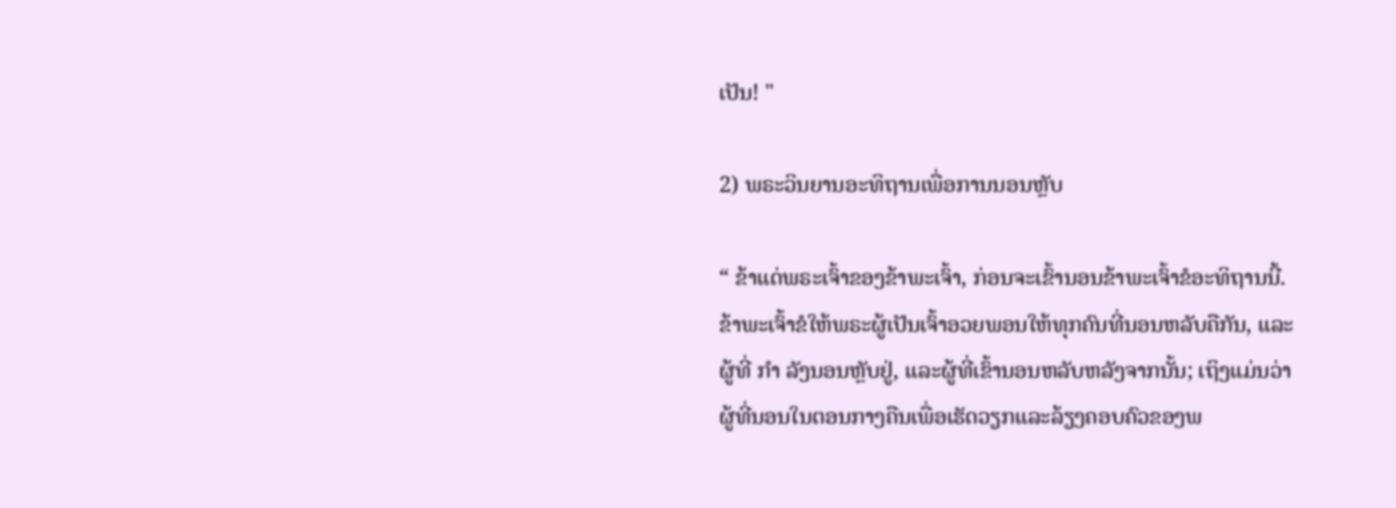ເປັນ! "

2) ພຣະວິນຍານອະທິຖານເພື່ອການນອນຫຼັບ

“ ຂ້າແດ່ພຣະເຈົ້າຂອງຂ້າພະເຈົ້າ, ກ່ອນຈະເຂົ້ານອນຂ້າພະເຈົ້າຂໍອະທິຖານນີ້. ຂ້າພະເຈົ້າຂໍໃຫ້ພຣະຜູ້ເປັນເຈົ້າອວຍພອນໃຫ້ທຸກຄົນທີ່ນອນຫລັບຄືກັນ, ແລະຜູ້ທີ່ ກຳ ລັງນອນຫຼັບຢູ່, ແລະຜູ້ທີ່ເຂົ້ານອນຫລັບຫລັງຈາກນັ້ນ; ເຖິງແມ່ນວ່າຜູ້ທີ່ນອນໃນຕອນກາງຄືນເພື່ອເຮັດວຽກແລະລ້ຽງຄອບຄົວຂອງພ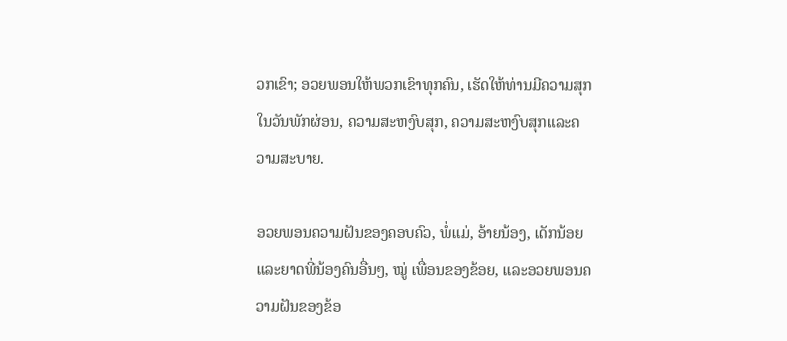ວກເຂົາ; ອວຍພອນໃຫ້ພວກເຂົາທຸກຄົນ, ເຮັດໃຫ້ທ່ານມີຄວາມສຸກໃນວັນພັກຜ່ອນ, ຄວາມສະຫງົບສຸກ, ຄວາມສະຫງົບສຸກແລະຄວາມສະບາຍ.

ອວຍພອນຄວາມຝັນຂອງຄອບຄົວ, ພໍ່ແມ່, ອ້າຍນ້ອງ, ເດັກນ້ອຍແລະຍາດພີ່ນ້ອງຄົນອື່ນໆ, ໝູ່ ເພື່ອນຂອງຂ້ອຍ, ແລະອວຍພອນຄວາມຝັນຂອງຂ້ອ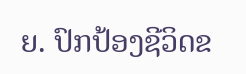ຍ. ປົກປ້ອງຊີວິດຂ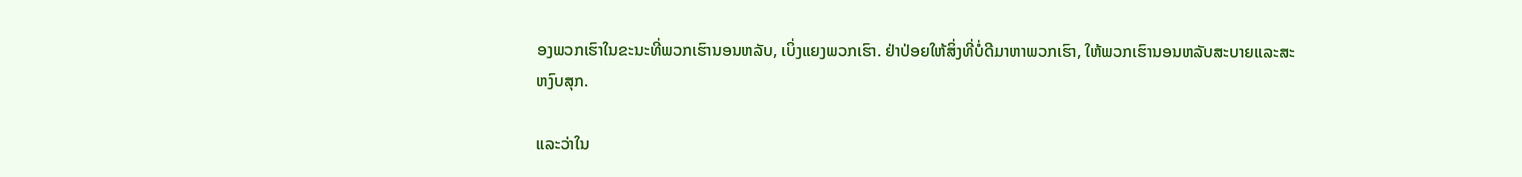ອງພວກເຮົາໃນຂະນະທີ່ພວກເຮົານອນຫລັບ, ເບິ່ງແຍງພວກເຮົາ. ຢ່າປ່ອຍໃຫ້ສິ່ງທີ່ບໍ່ດີມາຫາພວກເຮົາ, ໃຫ້ພວກເຮົານອນຫລັບສະບາຍແລະສະຫງົບສຸກ.

ແລະວ່າໃນ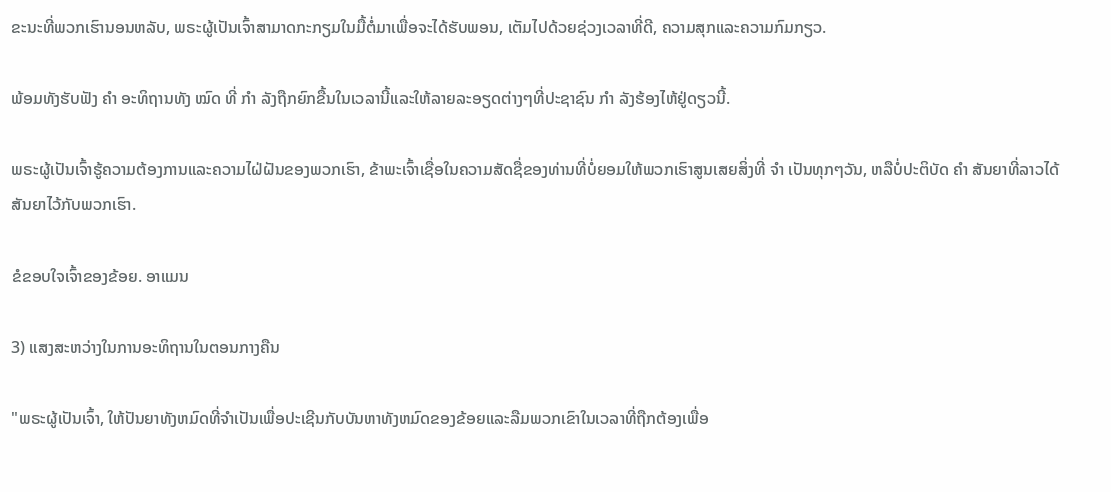ຂະນະທີ່ພວກເຮົານອນຫລັບ, ພຣະຜູ້ເປັນເຈົ້າສາມາດກະກຽມໃນມື້ຕໍ່ມາເພື່ອຈະໄດ້ຮັບພອນ, ເຕັມໄປດ້ວຍຊ່ວງເວລາທີ່ດີ, ຄວາມສຸກແລະຄວາມກົມກຽວ.

ພ້ອມທັງຮັບຟັງ ຄຳ ອະທິຖານທັງ ໝົດ ທີ່ ກຳ ລັງຖືກຍົກຂື້ນໃນເວລານີ້ແລະໃຫ້ລາຍລະອຽດຕ່າງໆທີ່ປະຊາຊົນ ກຳ ລັງຮ້ອງໄຫ້ຢູ່ດຽວນີ້.

ພຣະຜູ້ເປັນເຈົ້າຮູ້ຄວາມຕ້ອງການແລະຄວາມໄຝ່ຝັນຂອງພວກເຮົາ, ຂ້າພະເຈົ້າເຊື່ອໃນຄວາມສັດຊື່ຂອງທ່ານທີ່ບໍ່ຍອມໃຫ້ພວກເຮົາສູນເສຍສິ່ງທີ່ ຈຳ ເປັນທຸກໆວັນ, ຫລືບໍ່ປະຕິບັດ ຄຳ ສັນຍາທີ່ລາວໄດ້ສັນຍາໄວ້ກັບພວກເຮົາ.

ຂໍຂອບໃຈເຈົ້າຂອງຂ້ອຍ. ອາແມນ

3) ແສງສະຫວ່າງໃນການອະທິຖານໃນຕອນກາງຄືນ

"ພຣະຜູ້ເປັນເຈົ້າ, ໃຫ້ປັນຍາທັງຫມົດທີ່ຈໍາເປັນເພື່ອປະເຊີນກັບບັນຫາທັງຫມົດຂອງຂ້ອຍແລະລືມພວກເຂົາໃນເວລາທີ່ຖືກຕ້ອງເພື່ອ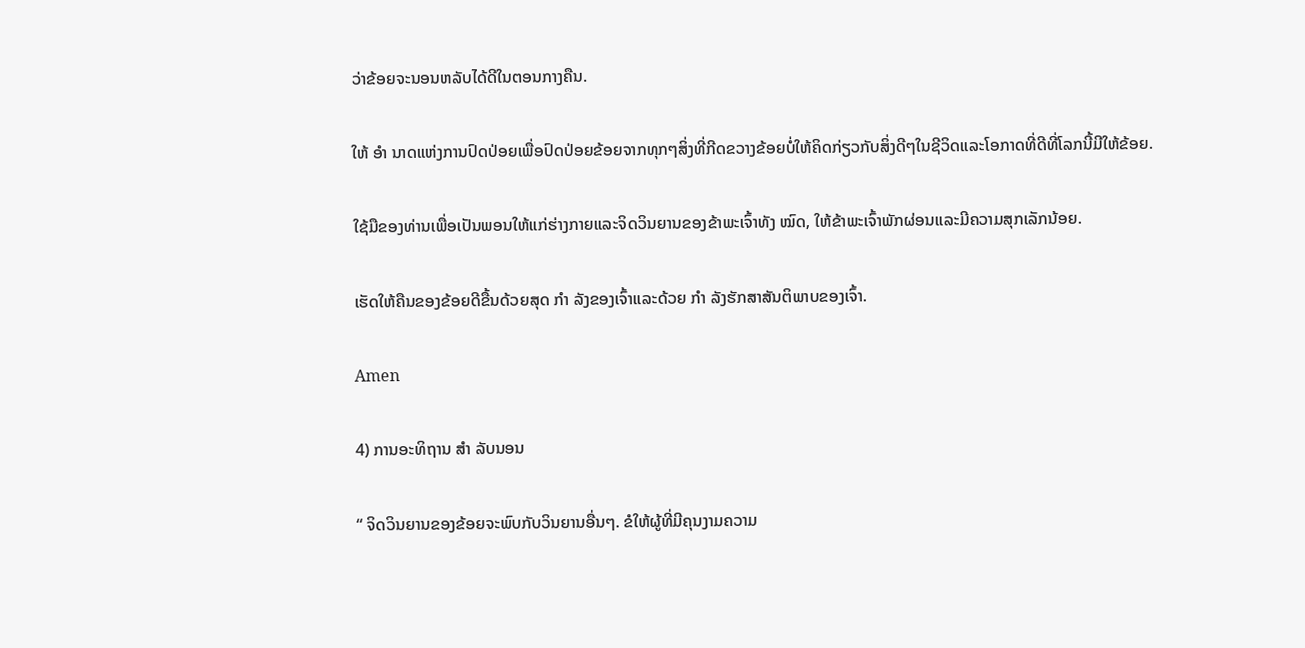ວ່າຂ້ອຍຈະນອນຫລັບໄດ້ດີໃນຕອນກາງຄືນ.

ໃຫ້ ອຳ ນາດແຫ່ງການປົດປ່ອຍເພື່ອປົດປ່ອຍຂ້ອຍຈາກທຸກໆສິ່ງທີ່ກີດຂວາງຂ້ອຍບໍ່ໃຫ້ຄິດກ່ຽວກັບສິ່ງດີໆໃນຊີວິດແລະໂອກາດທີ່ດີທີ່ໂລກນີ້ມີໃຫ້ຂ້ອຍ.

ໃຊ້ມືຂອງທ່ານເພື່ອເປັນພອນໃຫ້ແກ່ຮ່າງກາຍແລະຈິດວິນຍານຂອງຂ້າພະເຈົ້າທັງ ໝົດ, ໃຫ້ຂ້າພະເຈົ້າພັກຜ່ອນແລະມີຄວາມສຸກເລັກນ້ອຍ.

ເຮັດໃຫ້ຄືນຂອງຂ້ອຍດີຂື້ນດ້ວຍສຸດ ກຳ ລັງຂອງເຈົ້າແລະດ້ວຍ ກຳ ລັງຮັກສາສັນຕິພາບຂອງເຈົ້າ.

Amen

4) ການອະທິຖານ ສຳ ລັບນອນ

“ ຈິດວິນຍານຂອງຂ້ອຍຈະພົບກັບວິນຍານອື່ນໆ. ຂໍໃຫ້ຜູ້ທີ່ມີຄຸນງາມຄວາມ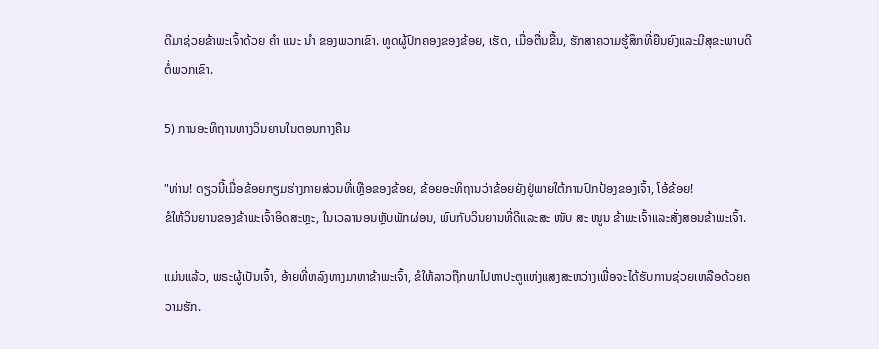ດີມາຊ່ວຍຂ້າພະເຈົ້າດ້ວຍ ຄຳ ແນະ ນຳ ຂອງພວກເຂົາ. ທູດຜູ້ປົກຄອງຂອງຂ້ອຍ, ເຮັດ, ເມື່ອຕື່ນຂື້ນ, ຮັກສາຄວາມຮູ້ສຶກທີ່ຍືນຍົງແລະມີສຸຂະພາບດີຕໍ່ພວກເຂົາ.

5) ການອະທິຖານທາງວິນຍານໃນຕອນກາງຄືນ

"ທ່ານ! ດຽວນີ້ເມື່ອຂ້ອຍກຽມຮ່າງກາຍສ່ວນທີ່ເຫຼືອຂອງຂ້ອຍ, ຂ້ອຍອະທິຖານວ່າຂ້ອຍຍັງຢູ່ພາຍໃຕ້ການປົກປ້ອງຂອງເຈົ້າ, ໂອ້ຂ້ອຍ!
ຂໍໃຫ້ວິນຍານຂອງຂ້າພະເຈົ້າອິດສະຫຼະ, ໃນເວລານອນຫຼັບພັກຜ່ອນ, ພົບກັບວິນຍານທີ່ດີແລະສະ ໜັບ ສະ ໜູນ ຂ້າພະເຈົ້າແລະສັ່ງສອນຂ້າພະເຈົ້າ.

ແມ່ນແລ້ວ, ພຣະຜູ້ເປັນເຈົ້າ, ອ້າຍທີ່ຫລົງທາງມາຫາຂ້າພະເຈົ້າ, ຂໍໃຫ້ລາວຖືກພາໄປຫາປະຕູແຫ່ງແສງສະຫວ່າງເພື່ອຈະໄດ້ຮັບການຊ່ວຍເຫລືອດ້ວຍຄວາມຮັກ.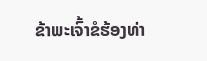ຂ້າພະເຈົ້າຂໍຮ້ອງທ່າ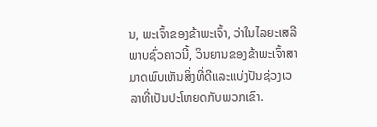ນ, ພະເຈົ້າຂອງຂ້າພະເຈົ້າ, ວ່າໃນໄລຍະເສລີພາບຊົ່ວຄາວນີ້, ວິນຍານຂອງຂ້າພະເຈົ້າສາມາດພົບເຫັນສິ່ງທີ່ດີແລະແບ່ງປັນຊ່ວງເວລາທີ່ເປັນປະໂຫຍດກັບພວກເຂົາ.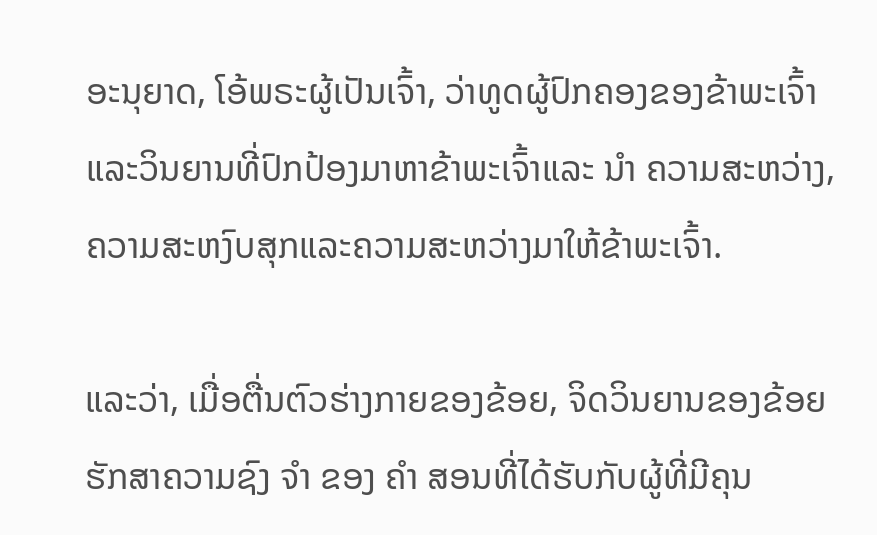ອະນຸຍາດ, ໂອ້ພຣະຜູ້ເປັນເຈົ້າ, ວ່າທູດຜູ້ປົກຄອງຂອງຂ້າພະເຈົ້າແລະວິນຍານທີ່ປົກປ້ອງມາຫາຂ້າພະເຈົ້າແລະ ນຳ ຄວາມສະຫວ່າງ, ຄວາມສະຫງົບສຸກແລະຄວາມສະຫວ່າງມາໃຫ້ຂ້າພະເຈົ້າ.

ແລະວ່າ, ເມື່ອຕື່ນຕົວຮ່າງກາຍຂອງຂ້ອຍ, ຈິດວິນຍານຂອງຂ້ອຍຮັກສາຄວາມຊົງ ຈຳ ຂອງ ຄຳ ສອນທີ່ໄດ້ຮັບກັບຜູ້ທີ່ມີຄຸນ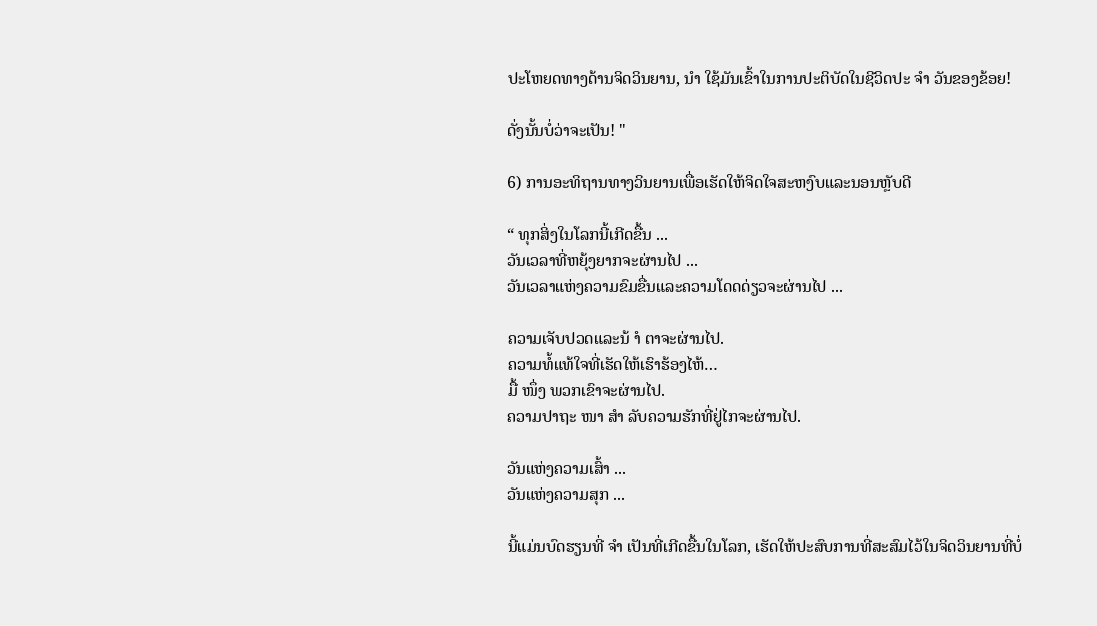ປະໂຫຍດທາງດ້ານຈິດວິນຍານ, ນຳ ໃຊ້ມັນເຂົ້າໃນການປະຕິບັດໃນຊີວິດປະ ຈຳ ວັນຂອງຂ້ອຍ!

ດັ່ງນັ້ນບໍ່ວ່າຈະເປັນ! "

6) ການອະທິຖານທາງວິນຍານເພື່ອເຮັດໃຫ້ຈິດໃຈສະຫງົບແລະນອນຫຼັບດີ

“ ທຸກສິ່ງໃນໂລກນີ້ເກີດຂື້ນ ...
ວັນເວລາທີ່ຫຍຸ້ງຍາກຈະຜ່ານໄປ ...
ວັນເວລາແຫ່ງຄວາມຂົມຂື່ນແລະຄວາມໂດດດ່ຽວຈະຜ່ານໄປ ...

ຄວາມເຈັບປວດແລະນ້ ຳ ຕາຈະຜ່ານໄປ.
ຄວາມທໍ້ແທ້ໃຈທີ່ເຮັດໃຫ້ເຮົາຮ້ອງໄຫ້…
ມື້ ໜຶ່ງ ພວກເຂົາຈະຜ່ານໄປ.
ຄວາມປາຖະ ໜາ ສຳ ລັບຄວາມຮັກທີ່ຢູ່ໄກຈະຜ່ານໄປ.

ວັນແຫ່ງຄວາມເສົ້າ ...
ວັນແຫ່ງຄວາມສຸກ ...

ນີ້ແມ່ນບົດຮຽນທີ່ ຈຳ ເປັນທີ່ເກີດຂື້ນໃນໂລກ, ເຮັດໃຫ້ປະສົບການທີ່ສະສົມໄວ້ໃນຈິດວິນຍານທີ່ບໍ່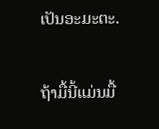ເປັນອະມະຕະ.

ຖ້າມື້ນີ້ແມ່ນມື້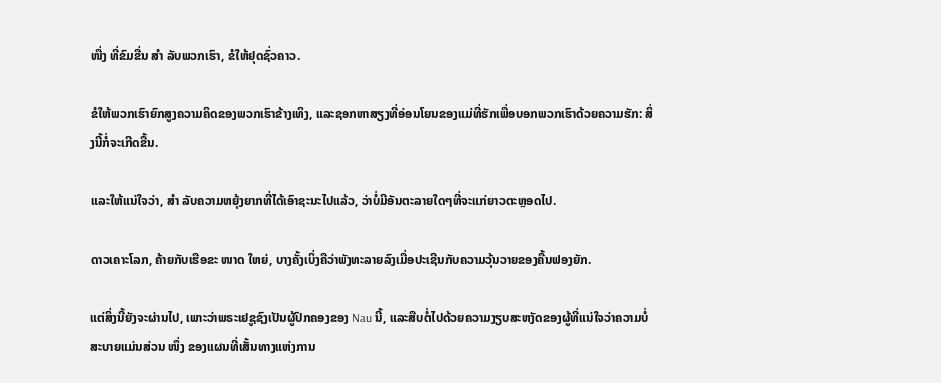ໜື່ງ ທີ່ຂົມຂື່ນ ສຳ ລັບພວກເຮົາ, ຂໍໃຫ້ຢຸດຊົ່ວຄາວ.

ຂໍໃຫ້ພວກເຮົາຍົກສູງຄວາມຄິດຂອງພວກເຮົາຂ້າງເທິງ, ແລະຊອກຫາສຽງທີ່ອ່ອນໂຍນຂອງແມ່ທີ່ຮັກເພື່ອບອກພວກເຮົາດ້ວຍຄວາມຮັກ: ສິ່ງນີ້ກໍ່ຈະເກີດຂື້ນ.

ແລະໃຫ້ແນ່ໃຈວ່າ, ສຳ ລັບຄວາມຫຍຸ້ງຍາກທີ່ໄດ້ເອົາຊະນະໄປແລ້ວ, ວ່າບໍ່ມີອັນຕະລາຍໃດໆທີ່ຈະແກ່ຍາວຕະຫຼອດໄປ.

ດາວເຄາະໂລກ, ຄ້າຍກັບເຮືອຂະ ໜາດ ໃຫຍ່, ບາງຄັ້ງເບິ່ງຄືວ່າພັງທະລາຍລົງເມື່ອປະເຊີນກັບຄວາມວຸ້ນວາຍຂອງຄື້ນຟອງຍັກ.

ແຕ່ສິ່ງນີ້ຍັງຈະຜ່ານໄປ, ເພາະວ່າພຣະເຢຊູຊົງເປັນຜູ້ປົກຄອງຂອງ Nau ນີ້, ແລະສືບຕໍ່ໄປດ້ວຍຄວາມງຽບສະຫງັດຂອງຜູ້ທີ່ແນ່ໃຈວ່າຄວາມບໍ່ສະບາຍແມ່ນສ່ວນ ໜຶ່ງ ຂອງແຜນທີ່ເສັ້ນທາງແຫ່ງການ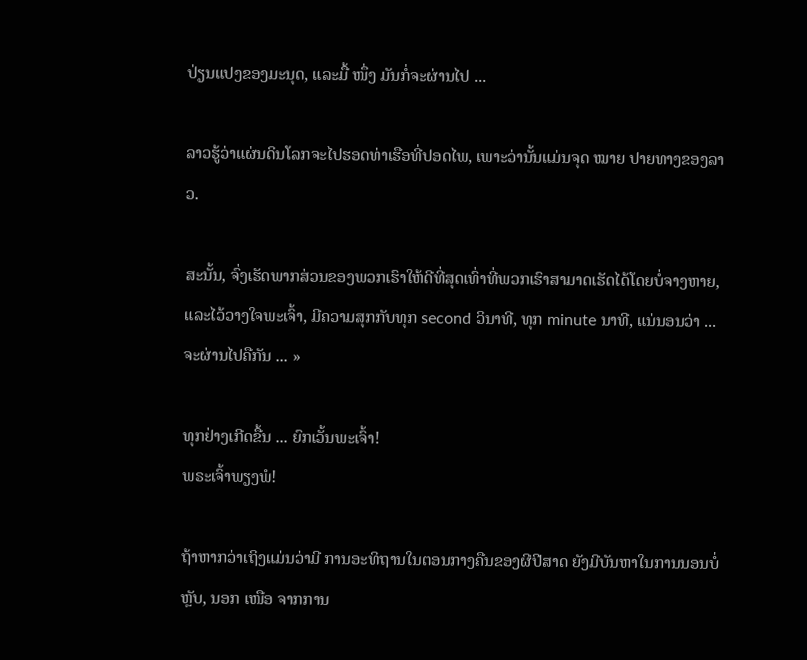ປ່ຽນແປງຂອງມະນຸດ, ແລະມື້ ໜຶ່ງ ມັນກໍ່ຈະຜ່ານໄປ ...

ລາວຮູ້ວ່າແຜ່ນດິນໂລກຈະໄປຮອດທ່າເຮືອທີ່ປອດໄພ, ເພາະວ່ານັ້ນແມ່ນຈຸດ ໝາຍ ປາຍທາງຂອງລາວ.

ສະນັ້ນ, ຈົ່ງເຮັດພາກສ່ວນຂອງພວກເຮົາໃຫ້ດີທີ່ສຸດເທົ່າທີ່ພວກເຮົາສາມາດເຮັດໄດ້ໂດຍບໍ່ຈາງຫາຍ, ແລະໄວ້ວາງໃຈພະເຈົ້າ, ມີຄວາມສຸກກັບທຸກ second ວິນາທີ, ທຸກ minute ນາທີ, ແນ່ນອນວ່າ ... ຈະຜ່ານໄປຄືກັນ ... »

ທຸກຢ່າງເກີດຂື້ນ ... ຍົກເວັ້ນພະເຈົ້າ!
ພຣະເຈົ້າພຽງພໍ!

ຖ້າຫາກວ່າເຖິງແມ່ນວ່າມີ ການອະທິຖານໃນຕອນກາງຄືນຂອງຜີປີສາດ ຍັງມີບັນຫາໃນການນອນບໍ່ຫຼັບ, ນອກ ເໜືອ ຈາກການ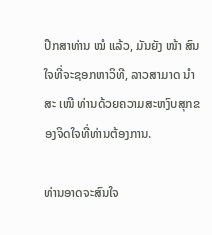ປຶກສາທ່ານ ໝໍ ແລ້ວ, ມັນຍັງ ໜ້າ ສົນໃຈທີ່ຈະຊອກຫາວິທີ, ລາວສາມາດ ນຳ ສະ ເໜີ ທ່ານດ້ວຍຄວາມສະຫງົບສຸກຂອງຈິດໃຈທີ່ທ່ານຕ້ອງການ.

ທ່ານອາດຈະສົນໃຈ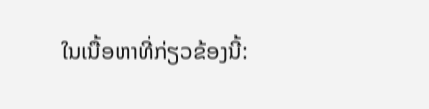ໃນເນື້ອຫາທີ່ກ່ຽວຂ້ອງນີ້: